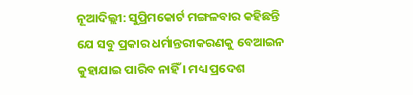ନୂଆଦିଲ୍ଲୀ: ସୁପ୍ରିମକୋର୍ଟ ମଙ୍ଗଳବାର କହିଛନ୍ତି ଯେ ସବୁ ପ୍ରକାର ଧର୍ମାନ୍ତରୀକରଣକୁ ବେଆଇନ କୁହାଯାଇ ପାରିବ ନାହିଁ । ମଧ୍ୟ ପ୍ରଦେଶ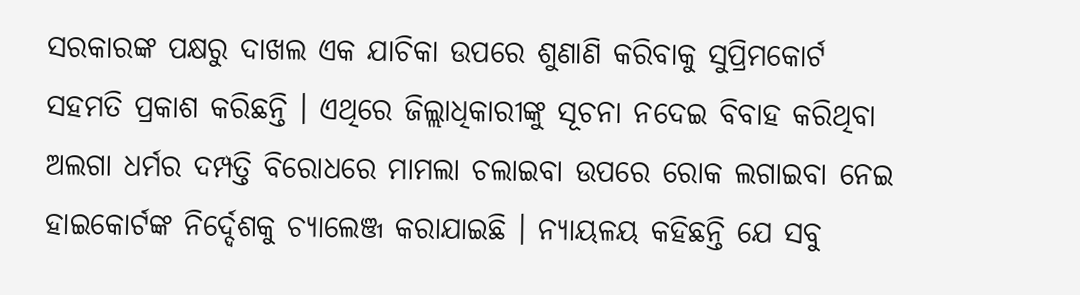ସରକାରଙ୍କ ପକ୍ଷରୁ ଦାଖଲ ଏକ ଯାଚିକା ଉପରେ ଶୁଣାଣି କରିବାକୁ ସୁପ୍ରିମକୋର୍ଟ ସହମତି ପ୍ରକାଶ କରିଛନ୍ତି । ଏଥିରେ ଜିଲ୍ଲାଧିକାରୀଙ୍କୁ ସୂଚନା ନଦେଇ ବିବାହ କରିଥିବା ଅଲଗା ଧର୍ମର ଦମ୍ପତ୍ତି ବିରୋଧରେ ମାମଲା ଚଲାଇବା ଉପରେ ରୋକ ଲଗାଇବା ନେଇ ହାଇକୋର୍ଟଙ୍କ ନିର୍ଦ୍ଦେଶକୁ ଚ୍ୟାଲେଞ୍ଜ କରାଯାଇଛି । ନ୍ୟାୟଳୟ କହିଛନ୍ତି ଯେ ସବୁ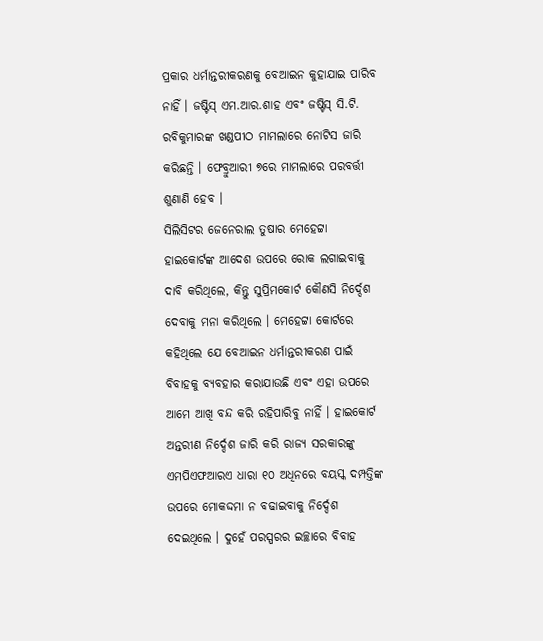ପ୍ରକାର ଧର୍ମାନ୍ତରୀକରଣକୁ ବେଆଇନ କୁହାଯାଇ ପାରିବ ନାହିଁ । ଜଷ୍ଟିସ୍ ଏମ.ଆର.ଶାହ ଏବଂ ଜଷ୍ଟିସ୍ ସି.ଟି. ରବିକୁମାରଙ୍କ ଖଣ୍ଡପୀଠ ମାମଲାରେ ନୋଟିସ ଜାରି କରିଛନ୍ତି । ଫେବ୍ରୁଆରୀ ୭ରେ ମାମଲାରେ ପରବର୍ତ୍ତୀ ଶୁଣାଣି ହେବ ।
ସିଲିସିଟର ଜେନେରାଲ ତୁଷାର ମେହେଟ୍ଟା ହାଇକୋର୍ଟଙ୍କ ଆଦେଶ ଉପରେ ରୋକ ଲଗାଇବାକୁ ଦାବି କରିଥିଲେ, କିନ୍ତୁ ସୁପ୍ରିମକୋର୍ଟ କୌଣସି ନିର୍ଦ୍ଦେଶ ଦେବାକୁ ମନା କରିଥିଲେ । ମେହେଟ୍ଟା କୋର୍ଟରେ କହିଥିଲେ ଯେ ବେଆଇନ ଧର୍ମାନ୍ତରୀକରଣ ପାଇଁ ବିବାହକୁ ବ୍ୟବହାର କରାଯାଉଛି ଏବଂ ଏହା ଉପରେ ଆମେ ଆଖି ବନ୍ଦ କରି ରହିପାରିବୁ ନାହିଁ । ହାଇକୋର୍ଟ ଅନ୍ତରୀଣ ନିର୍ଦ୍ଦେଶ ଜାରି କରି ରାଜ୍ୟ ସରକାରଙ୍କୁ ଏମପିଏଫଆରଏ ଧାରା ୧୦ ଅଧିନରେ ବୟସ୍କ ଦମ୍ପତ୍ତିଙ୍କ ଉପରେ ମୋକଦ୍ଦମା ନ ବଢାଇବାକୁ ନିର୍ଦ୍ଦେଶ ଦେଇଥିଲେ । ଦୁହେଁ ପରସ୍ପରର ଇଚ୍ଛାରେ ବିବାହ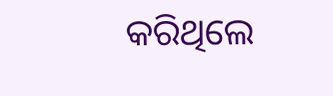କରିଥିଲେ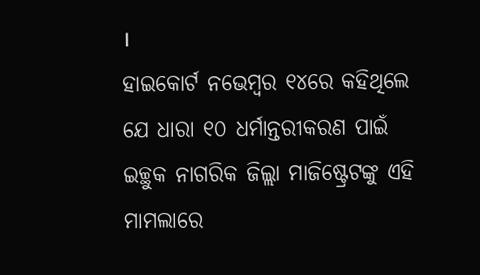।
ହାଇକୋର୍ଟ ନଭେମ୍ୱର ୧୪ରେ କହିଥିଲେ ଯେ ଧାରା ୧୦ ଧର୍ମାନ୍ତରୀକରଣ ପାଇଁ ଇଚ୍ଛୁକ ନାଗରିକ ଜିଲ୍ଲା ମାଜିଷ୍ଟ୍ରେଟଙ୍କୁ ଏହି ମାମଲାରେ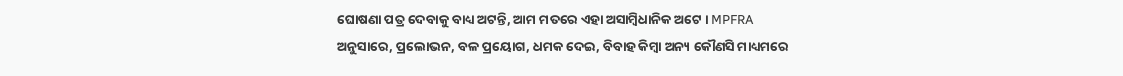ଘୋଷଣା ପତ୍ର ଦେବାକୁ ବାଧ୍ୟ ଅଟନ୍ତି, ଆମ ମତରେ ଏହା ଅସାମ୍ୱିଧାନିକ ଅଟେ । MPFRA ଅନୁସାରେ, ପ୍ରଲୋଭନ, ବଳ ପ୍ରୟୋଗ, ଧମକ ଦେଇ, ବିବାହ କିମ୍ୱା ଅନ୍ୟ କୌଣସି ମାଧ୍ୟମରେ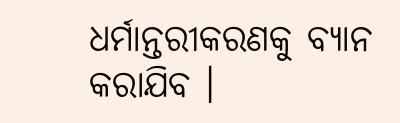ଧର୍ମାନ୍ତରୀକରଣକୁ ବ୍ୟାନ କରାଯିବ ।